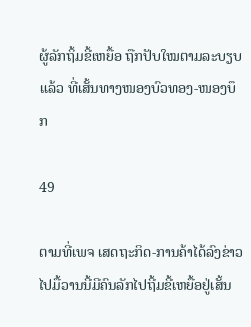ຜູ້ລັກຖິ້ມຂີ້ເຫຍື້ອ ຖືກປັບໃໝຕາມລະບຽບແລ້ວ ທີ່ເສັ້ນທາງໜອງບົວທອງ-ໜອງບຶກ

49

ຕາມທີ່ເພຈ ເສດຖະກິດ-ການຄ້າໄດ້ລົງຂ່າວໄປມື້ວານນີ້ມີຄົນລັກໄປຖີ້ມຂີ້ເຫຍື້ອຢູ່ເສັ້ນ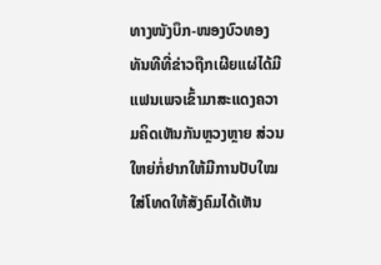ທາງໜັງບຶກ-ໜອງບົວທອງ ທັນທີທີ່ຂ່າວຖືກເຜີຍແຜ່ໄດ້ມີແຟນເພຈເຂົ້າມາສະແດງຄວາມຄິດເຫັນກັນຫຼວງຫຼາຍ ສ່ວນໃຫຍ່ກໍ່ຢາກໃຫ້ມີການປັບໃໝໃສ່ໂທດໃຫ້ສັງຄົມໄດ້ເຫັນ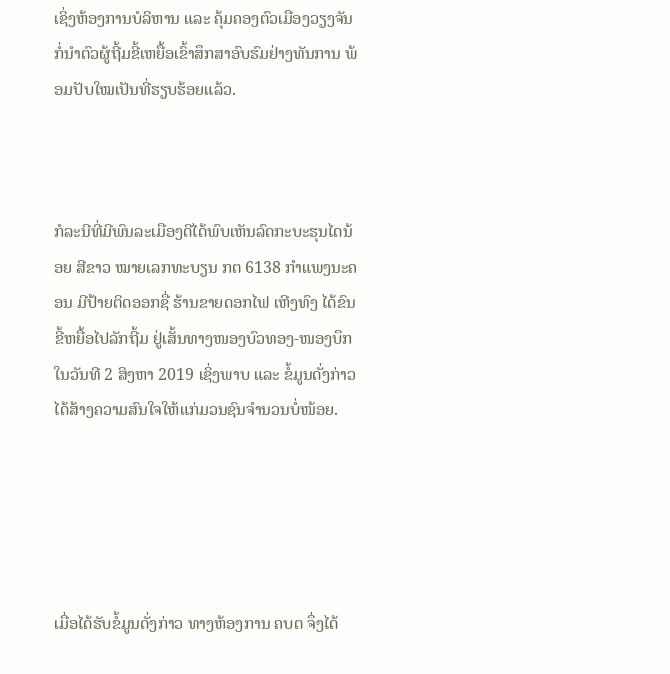ເຊິ່ງຫ້ອງການບໍລິຫານ ແລະ ຄຸ້ມຄອງຕົວເມືອງວຽງຈັນກໍ່ນຳຕົວຜູ້ຖີ້ມຂີ້ເຫຍື້ອເຂົ້າສຶກສາອົບຮົມຢ່າງທັນການ ພ້ອມປັບໃໝເປັນທີ່ຮຽບຮ້ອຍແລ້ວ.



ກໍລະນີທີ່ມີພົນລະເມືອງດີໄດ້ພົບເຫັນລົດກະບະຮຸນໄດນ້ອຍ ສີຂາວ ໝາຍເລກທະບຽນ ກຕ 6138 ກຳແພງນະຄອນ ມີປ້າຍຕິດອອກຊື່ ຮ້ານຂາຍດອກໄຟ ເຫີງທົງ ໄດ້ຂົນຂີ້ຫຍື້ອໄປລັກຖີ້ມ ຢູ່ເສັ້ນທາງໜອງບົວທອງ-ໜອງບຶກ ໃນວັນທີ 2 ສິງຫາ 2019 ເຊິ່ງພາບ ແລະ ຂໍ້ມູນດັ່ງກ່າວໄດ້ສ້າງຄວາມສົນໃຈໃຫ້ແກ່ມວນຊົນຈຳນວນບໍ່ໜ້ອຍ.





ເມື່ອໄດ້ຮັບຂໍ້ມູນດັ່ງກ່າວ ທາງຫ້ອງການ ຄບຕ ຈຶ່ງໄດ້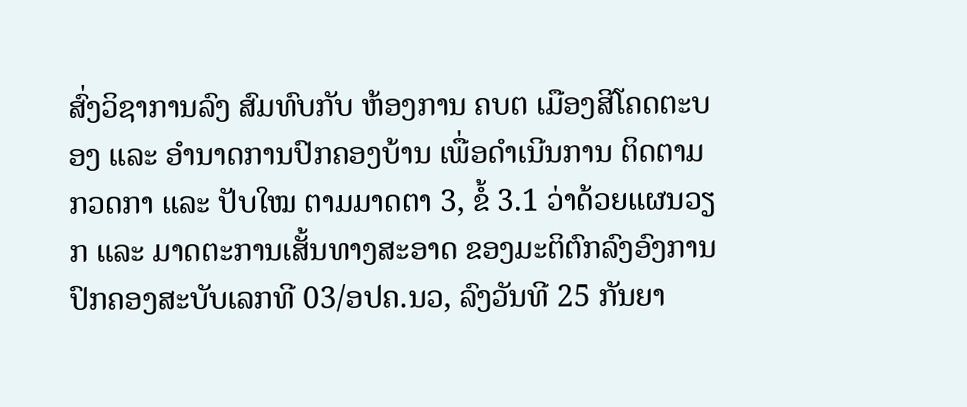ສົ່ງວິຊາການລົງ ສົມທົບກັບ ຫ້ອງການ ຄບຕ ເມືອງສີໂຄດຕະບອງ ແລະ ອຳນາດການປົກຄອງບ້ານ ເພື່ອດຳເນີນການ ຕິດຕາມກວດກາ ແລະ ປັບໃໝ ຕາມມາດຕາ 3, ຂໍ້ 3.1 ວ່າດ້ວຍແຜນວຽກ ແລະ ມາດຕະການເສັ້ນທາງສະອາດ ຂອງມະຕິຕົກລົງອົງການປົກຄອງສະບັບເລກທີ 03/ອປຄ.ນວ, ລົງວັນທີ 25 ກັນຍາ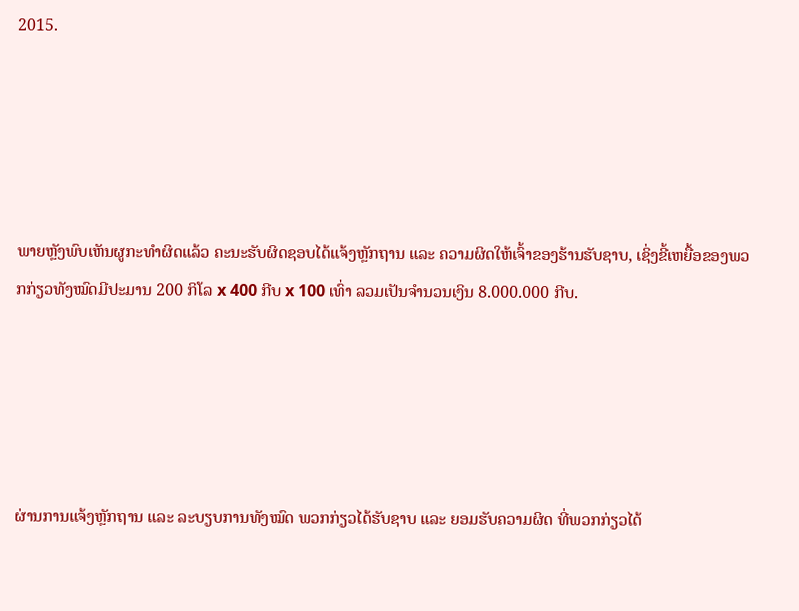2015.





ພາຍຫຼັງພົບເຫັນຜູກະທຳຜິດແລ້ວ ຄະນະຮັບຜິດຊອບໄດ້ແຈ້ງຫຼັກຖານ ແລະ ຄວາມຜິດໃຫ້ເຈົ້າຂອງຮ້ານຮັບຊາບ, ເຊິ່ງຂີ້ເຫຍື້ອຂອງພວກກ່ຽວທັງໝົດມີປະມານ 200 ກິໂລ x 400 ກີບ x 100 ເທົ່າ ລວມເປັນຈຳນວນເງິນ 8.000.000 ກີບ.





ຜ່ານການແຈ້ງຫຼັກຖານ ແລະ ລະບຽບການທັງໝົດ ພວກກ່ຽວໄດ້ຮັບຊາບ ແລະ ຍອມຮັບຄວາມຜິດ ທີ່ພວກກ່ຽວໄດ້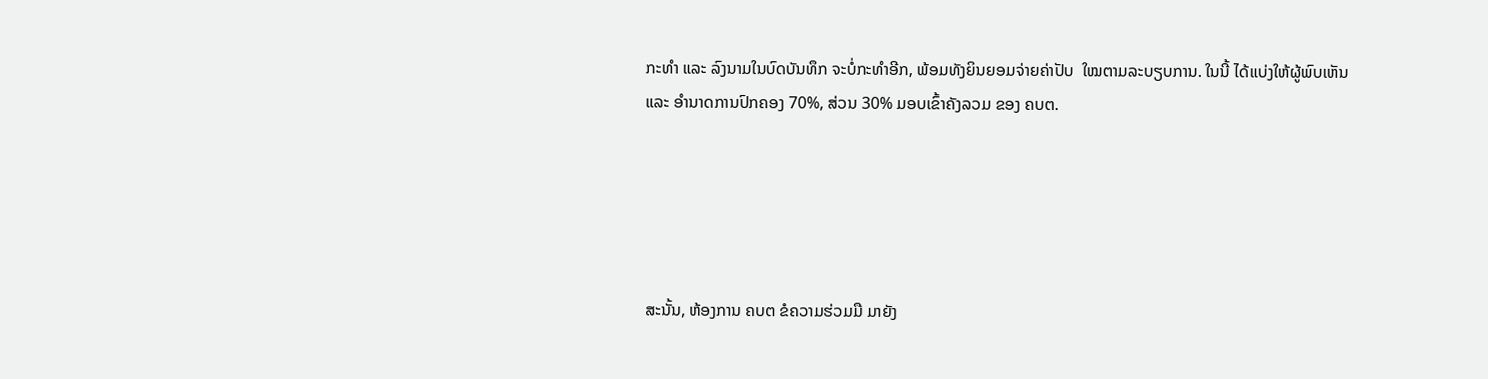ກະທຳ ແລະ ລົງນາມໃນບົດບັນທຶກ ຈະບໍ່ກະທຳອີກ, ພ້ອມທັງຍິນຍອມຈ່າຍຄ່າປັບ  ໃໝຕາມລະບຽບການ. ໃນນີ້ ໄດ້ແບ່ງໃຫ້ຜູ້ພົບເຫັນ ແລະ ອຳນາດການປົກຄອງ 70%, ສ່ວນ 30% ມອບເຂົ້າຄັງລວມ ຂອງ ຄບຕ.





ສະນັ້ນ, ຫ້ອງການ ຄບຕ ຂໍຄວາມຮ່ວມມື ມາຍັງ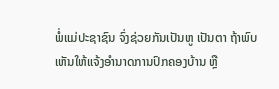ພໍ່ແມ່ປະຊາຊົນ ຈົ່ງຊ່ວຍກັນເປັນຫູ ເປັນຕາ ຖ້າພົບເຫັນໃຫ້ແຈ້ງອຳນາດການປົກຄອງບ້ານ ຫຼື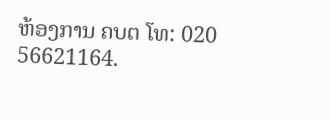ຫ້ອງການ ຄບຕ ໂທ: 020 56621164.